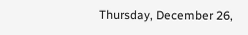Thursday, December 26,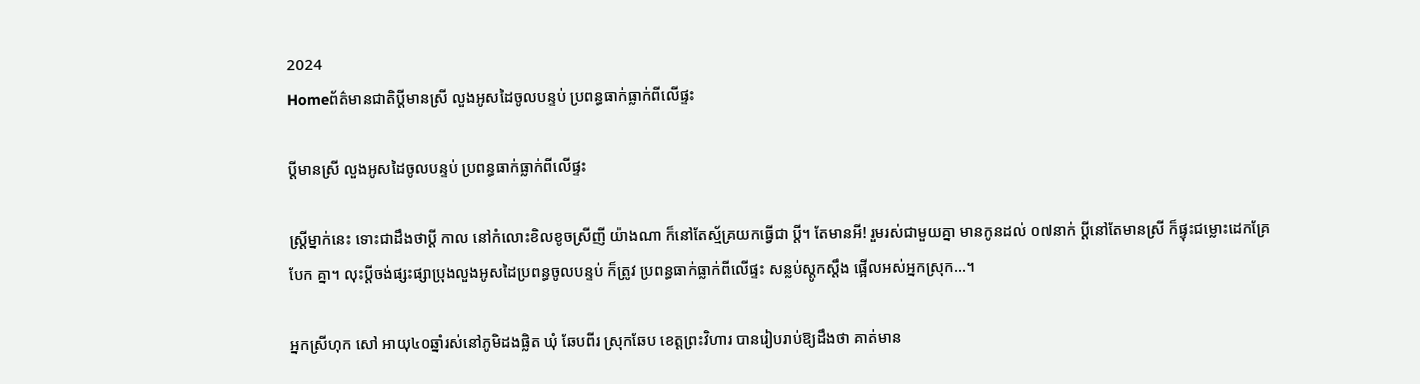2024
Homeព័ត៌មានជាតិប្តីមានស្រី លួងអូសដៃចូលបន្ទប់ ប្រពន្ធធាក់ធ្លាក់ពីលើផ្ទះ

ប្តីមានស្រី លួងអូសដៃចូលបន្ទប់ ប្រពន្ធធាក់ធ្លាក់ពីលើផ្ទះ

ស្ត្រីម្នាក់នេះ ទោះជាដឹងថាប្តី កាល នៅកំលោះខិលខូចស្រីញី យ៉ាងណា ក៏នៅតែស្ម័គ្រយកធ្វើជា ប្តី។ តែមានអី! រួមរស់ជាមួយគ្នា មានកូនដល់ ០៧នាក់ ប្តីនៅតែមានស្រី ក៏ផ្ទុះជម្លោះដេកគ្រែបែក គ្នា។ លុះប្តីចង់ផ្សះផ្សាប្រុងលួងអូសដៃប្រពន្ធចូលបន្ទប់ ក៏ត្រូវ ប្រពន្ធធាក់ធ្លាក់ពីលើផ្ទះ សន្លប់ស្តូកស្តឹង ផ្អើលអស់អ្នកស្រុក…។

អ្នកស្រីហុក សៅ អាយុ៤០ឆ្នាំរស់នៅភូមិដងផ្លិត ឃុំ ឆែបពីរ ស្រុកឆែប ខេត្តព្រះវិហារ បានរៀបរាប់ឱ្យដឹងថា គាត់មាន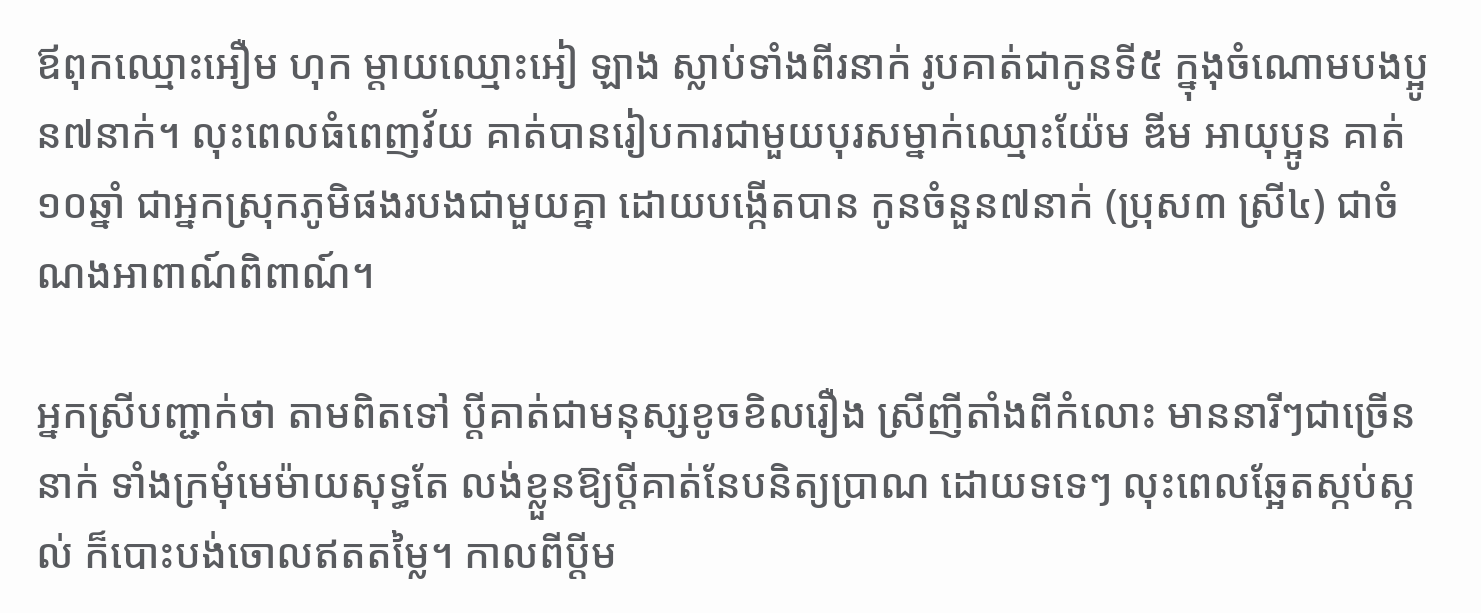ឪពុកឈ្មោះអឿម ហុក ម្តាយឈ្មោះអៀ ឡាង ស្លាប់ទាំងពីរនាក់ រូបគាត់ជាកូនទី៥ ក្នុងុចំណោមបងប្អូន៧នាក់។ លុះពេលធំពេញវ័យ គាត់បានរៀបការជាមួយបុរសម្នាក់ឈ្មោះយ៉ែម ឌីម អាយុប្អូន គាត់១០ឆ្នាំ ជាអ្នកស្រុកភូមិផងរបងជាមួយគ្នា ដោយបង្កើតបាន កូនចំនួន៧នាក់ (ប្រុស៣ ស្រី៤) ជាចំណងអាពាណ៍ពិពាណ៍។

អ្នកស្រីបញ្ជាក់ថា តាមពិតទៅ ប្តីគាត់ជាមនុស្សខូចខិលរឿង ស្រីញីតាំងពីកំលោះ មាននារីៗជាច្រើននាក់ ទាំងក្រមុំមេម៉ាយសុទ្ធតែ លង់ខ្លួនឱ្យប្តីគាត់នែបនិត្យប្រាណ ដោយទទេៗ លុះពេលឆ្អែតស្កប់ស្កល់ ក៏បោះបង់ចោលឥតតម្លៃ។ កាលពីប្តីម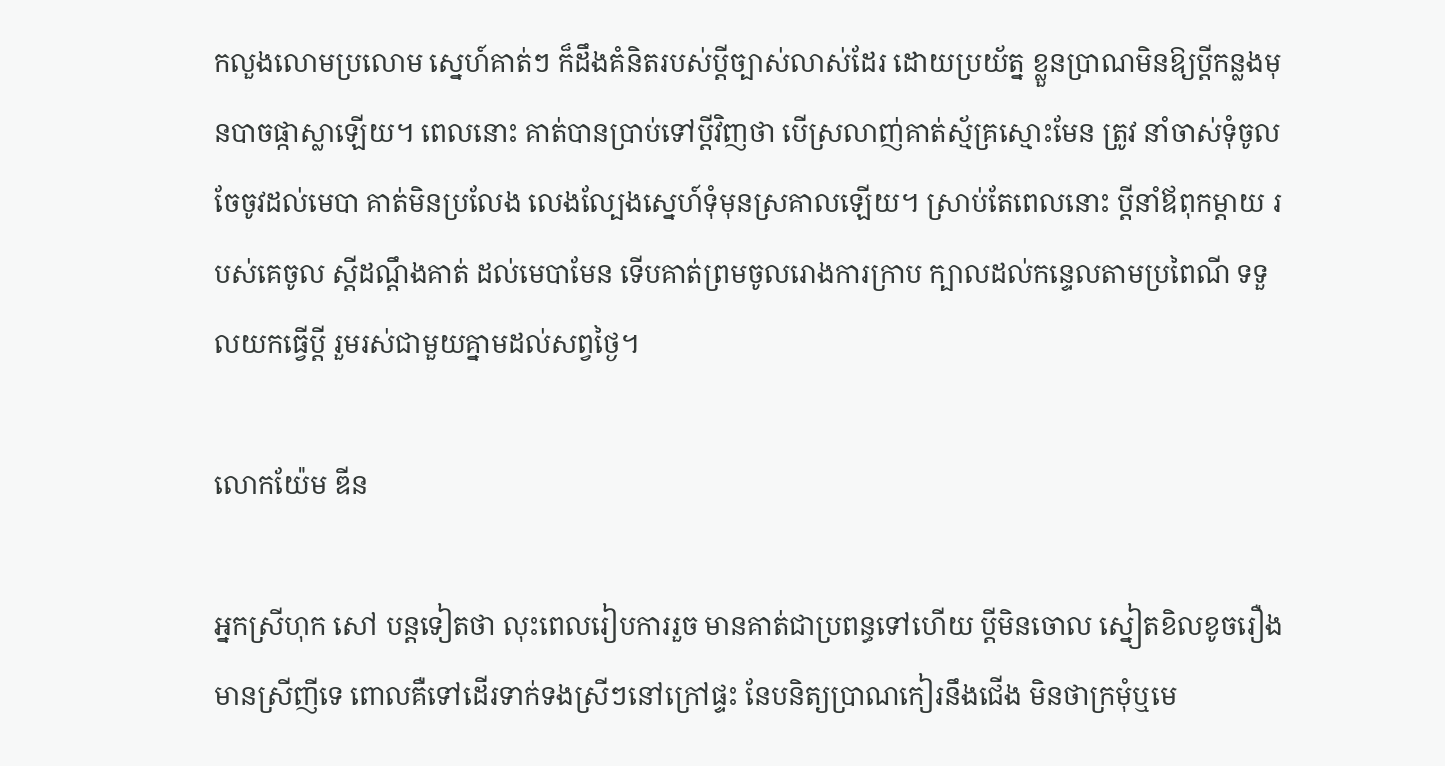កលួងលោមប្រលោម ស្នេហ៍គាត់ៗ ក៏ដឹងគំនិតរបស់ប្តីច្បាស់លាស់ដែរ ដោយប្រយ័ត្ន ខ្លួនប្រាណមិនឱ្យប្តីកន្លងមុនបាចផ្កាស្លាឡើយ។ ពេលនោះ គាត់បានប្រាប់ទៅប្តីវិញថា បើស្រលាញ់គាត់ស្ម័គ្រស្មោះមែន ត្រូវ នាំចាស់ទុំចូលចែចូវដល់មេបា គាត់មិនប្រលែង លេងល្បែងស្នេហ៍ទុំមុនស្រគាលឡើយ។ ស្រាប់តែពេលនោះ ប្តីនាំឪពុកម្តាយ របស់គេចូល ស្តីដណ្តឹងគាត់ ដល់មេបាមែន ទើបគាត់ព្រមចូលរោងការក្រាប ក្បាលដល់កន្ទេលតាមប្រពៃណី ទទួលយកធ្វើប្តី រួមរស់ជាមួយគ្នាមដល់សព្វថ្ងៃ។

លោកយ៉ែម ឌីន

អ្នកស្រីហុក សៅ បន្តទៀតថា លុះពេលរៀបការរួច មានគាត់ជាប្រពន្ធទៅហើយ ប្តីមិនចោល ស្នៀតខិលខូចរឿងមានស្រីញីទេ ពោលគឺទៅដើរទាក់ទងស្រីៗនៅក្រៅផ្ទះ នែបនិត្យប្រាណកៀរនឹងជើង មិនថាក្រមុំឬមេ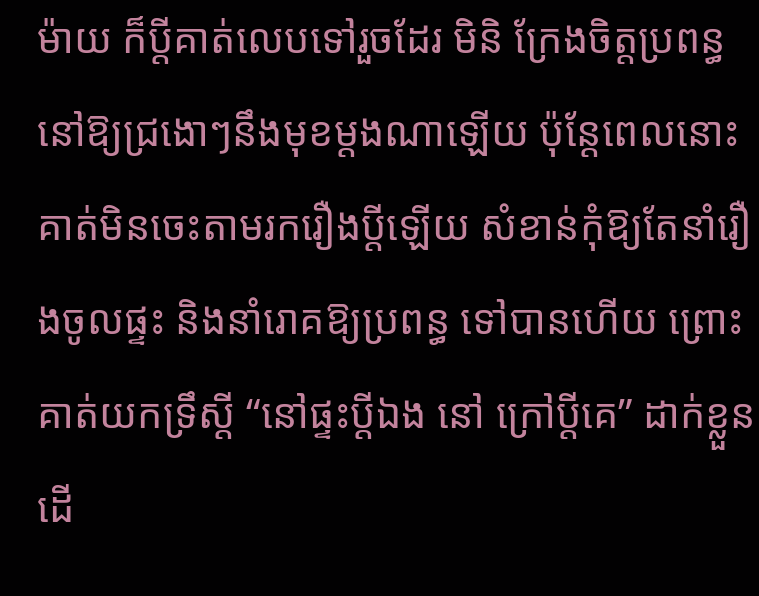ម៉ាយ ក៏ប្តីគាត់លេបទៅរួចដែរ មិនិ ក្រែងចិត្តប្រពន្ធនៅឱ្យជ្រងោៗនឹងមុខម្តងណាឡើយ ប៉ុន្តែពេលនោះ គាត់មិនចេះតាមរករឿងប្តីឡើយ សំខាន់កុំឱ្យតែនាំរឿងចូលផ្ទះ និងនាំរោគឱ្យប្រពន្ធ ទៅបានហើយ ព្រោះគាត់យកទ្រឹស្តី “នៅផ្ទះប្តីឯង នៅ ក្រៅប្តីគេ” ដាក់ខ្លួន ដើ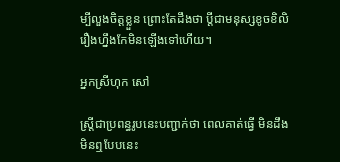ម្បីលួងចិត្តខ្លួន ព្រោះតែដឹងថា ប្តីជាមនុស្សខូចខិលិរឿងហ្នឹងកែមិនឡើងទៅហើយ។

អ្នកស្រីហុក សៅ

ស្ត្រីជាប្រពន្ធរូបនេះបញ្ជាក់ថា ពេលគាត់ធ្វើ មិនដឹងមិនឮបែបនេះ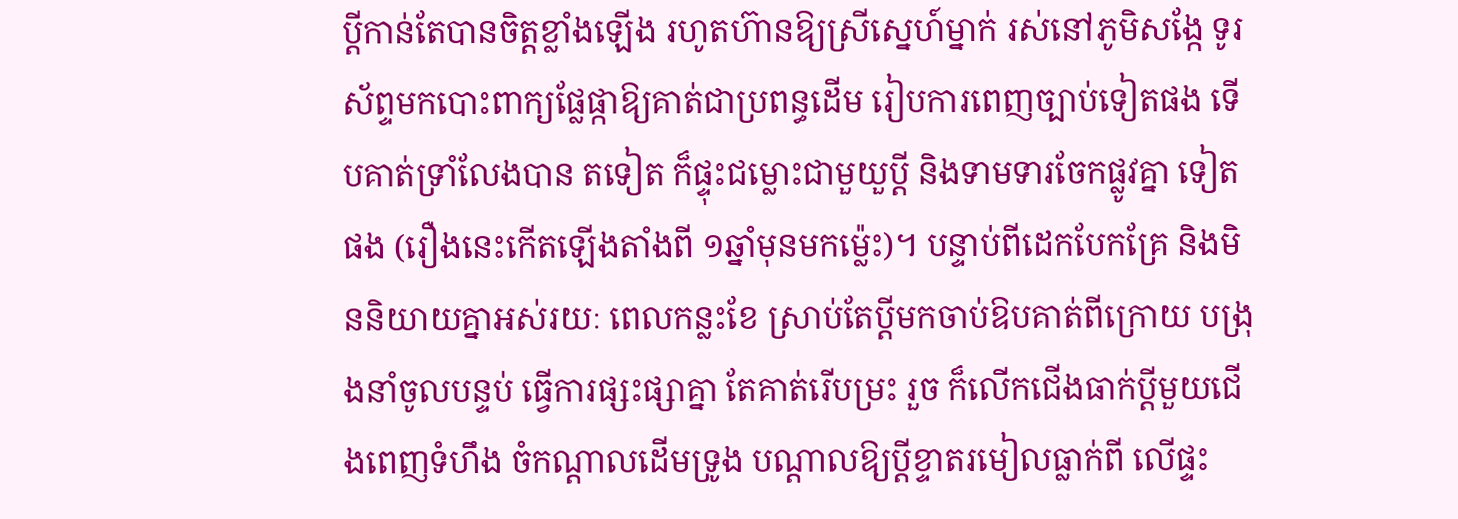ប្តីកាន់តែបានចិត្តខ្លាំងឡើង រហូតហ៊ានឱ្យស្រីស្នេហ៍ម្នាក់ រស់នៅភូមិសង្កែ ទូរស័ព្ទមកបោះពាក្យផ្លែផ្កាឱ្យគាត់ជាប្រពន្ធដើម រៀបការពេញច្បាប់ទៀតផង ទើបគាត់ទ្រាំលែងបាន តទៀត ក៏ផ្ទុះជម្លោះជាមួយួប្តី និងទាមទារចែកផ្លូវគ្នា ទៀតផង (រឿងនេះកើតឡើងតាំងពី ១ឆ្នាំមុនមកម៉្លេះ)។ បន្ទាប់ពីដេកបែកគ្រែ និងមិននិយាយគ្នាអស់រយៈ ពេលកន្លះខែ ស្រាប់តែប្តីមកចាប់ឱបគាត់ពីក្រោយ បង្រុងនាំចូលបន្ទប់ ធ្វើការផ្សះផ្សាគ្នា តែគាត់រើបម្រះ រួច ក៏លើកជើងធាក់ប្តីមួយជើងពេញទំហឹង ចំកណ្តាលដើមទ្រូង បណ្តាលឱ្យប្តីខ្ទាតរមៀលធ្លាក់ពី លើផ្ទះ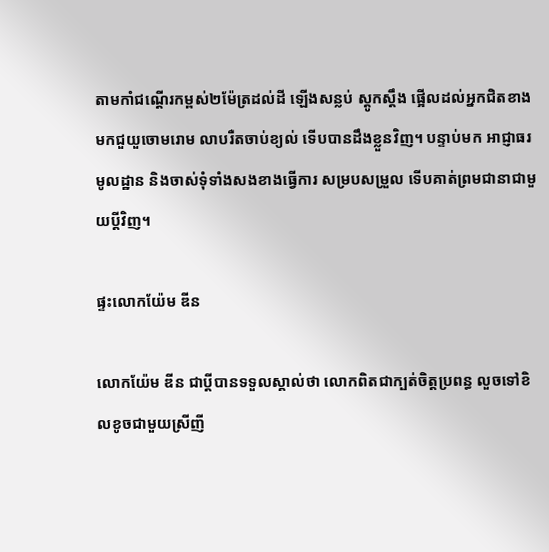តាមកាំជណ្តើរកម្ពស់២ម៉ែត្រដល់ដី ឡើងសន្លប់ ស្តូកស្តឹង ផ្អើលដល់អ្នកជិតខាងមកជួយួចោមរោម លាបរឺតចាប់ខ្យល់ ទើបបានដឹងខ្លួនវិញ។ បន្ទាប់មក អាជ្ញាធរមូលដ្ឋាន និងចាស់ទុំទាំងសងខាងធ្វើការ សម្របសម្រួល ទើបគាត់ព្រមជានាជាមួយប្តីវិញ។

ផ្ទះលោកយ៉ែម ឌីន

លោកយ៉ែម ឌីន ជាប្តីបានទទួលស្គាល់ថា លោកពិតជាក្បត់ចិត្តប្រពន្ធ លួចទៅខិលខូចជាមួយស្រីញី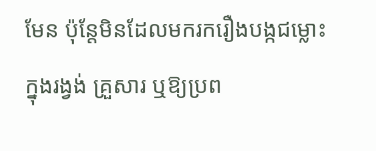មែន ប៉ុន្តែមិនដែលមករករឿងបង្កជម្លោះក្នុងរង្វង់ គ្រួសារ ឬឱ្យប្រព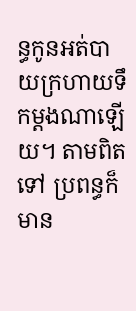ន្ធកូនអត់បាយក្រហាយទឹកម្តងណាឡើយ។ តាមពិតទៅ ប្រពន្ធក៏មាន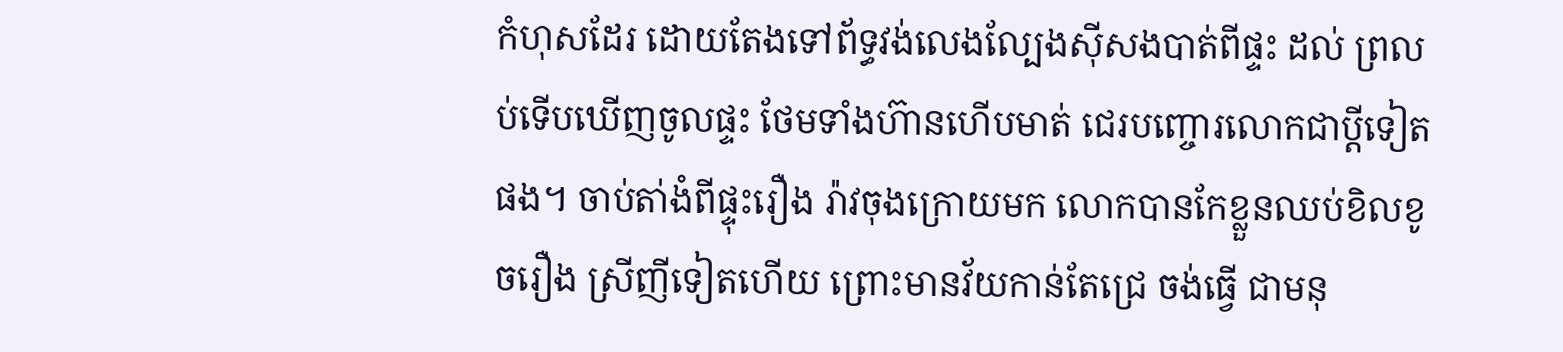កំហុសដែរ ដោយតែងទៅព័ទ្ធវង់លេងល្បែងស៊ីសងបាត់ពីផ្ទះ ដល់ ព្រលប់ទើបឃើញចូលផ្ទះ ថែមទាំងហ៊ានហើបមាត់ ជេរបញ្ចោរលោកជាប្តីទៀតផង។ ចាប់តា់ងំពីផ្ទុះរឿង រ៉ាវចុងក្រោយមក លោកបានកែខ្លួនឈប់ខិលខូចរឿង ស្រីញីទៀតហើយ ព្រោះមានវ័យកាន់តែជ្រេ ចង់ធ្វើ ជាមនុ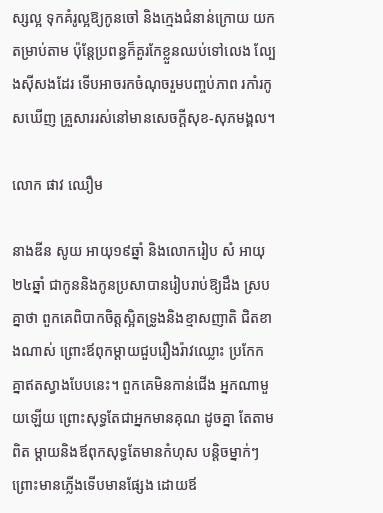ស្សល្អ ទុកគំរូល្អឱ្យកូនចៅ និងក្មេងជំនាន់ក្រោយ យកតម្រាប់តាម ប៉ុន្តែប្រពន្ធក៏គួរកែខ្លួនឈប់ទៅលេង ល្បែងស៊ីសងដែរ ទើបអាចរកចំណុចរួមបញ្ចប់ភាព រកាំរកូសឃើញ គ្រួសាររស់នៅមានសេចក្តីសុខ-សុភមង្គល។

លោក ផាវ ឈឿម

នាងឌីន សូយ អាយុ១៩ឆ្នាំ និងលោករៀប សំ អាយុ២៤ឆ្នាំ ជាកូននិងកូនប្រសាបានរៀបរាប់ឱ្យដឹង ស្របគ្នាថា ពួកគេពិបាកចិត្តស្អិតទ្រូងនិងខ្មាសញាតិ ជិតខាងណាស់ ព្រោះឪពុកម្តាយជួបរឿងរ៉ាវឈ្លោះ ប្រកែកគ្នាឥតស្វាងបែបនេះ។ ពួកគេមិនកាន់ជើង អ្នកណាមួយឡើយ ព្រោះសុទ្ធតែជាអ្នកមានគុណ ដូចគ្នា តែតាមពិត ម្តាយនិងឪពុកសុទ្ធតែមានកំហុស បន្តិចម្នាក់ៗ ព្រោះមានភ្លើងទើបមានផ្សែង ដោយឪ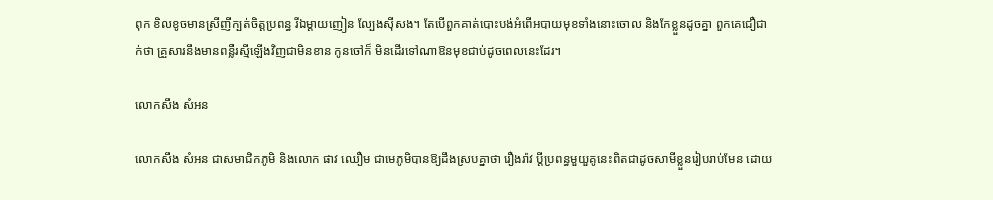ពុក ខិលខូចមានស្រីញីក្បត់ចិត្តប្រពន្ធ រីឯម្តាយញៀន ល្បែងស៊ីសង។ តែបើពួកគាត់បោះបង់អំពើអបាយមុខទាំងនោះចោល និងកែខ្លួនដូចគ្នា ពួកគេជឿជាក់ថា គ្រួសារនឹងមានពន្លឺរស្មីឡើងវិញជាមិនខាន កូនចៅក៏ មិនដើរទៅណាឱនមុខជាប់ដូចពេលនេះដែរ។

លោកសឹង សំអន

លោកសឹង សំអន ជាសមាជិកភូមិ និងលោក ផាវ ឈឿម ជាមេភូមិបានឱ្យដឹងស្របគ្នាថា រឿងរ៉ាវ ប្តីប្រពន្ធមួយួគូនេះពិតជាដូចសាមីខ្លួនរៀបរាប់មែន ដោយ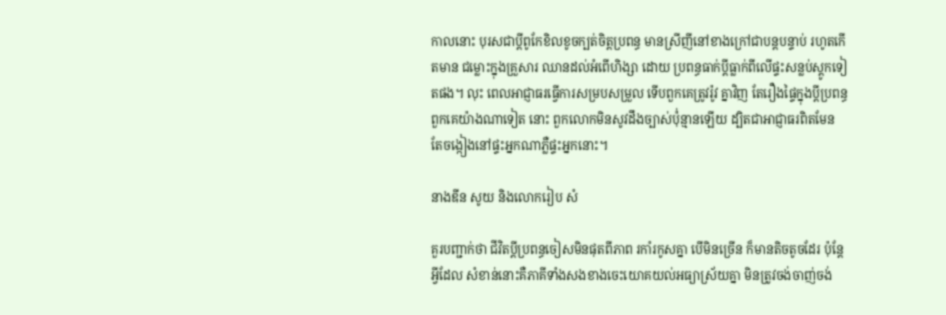កាលនោះ បុរសជាប្តីពូកែខិលខូចក្បត់ចិត្តប្រពន្ធ មានស្រីញីនៅខាងក្រៅជាបន្តបន្ទាប់ រហូតកើតមាន ជម្លោះក្នុងគ្រួសារ ឈានដល់អំពើហិង្សា ដោយ ប្រពន្ធធាក់ប្តីធ្លាក់ពីលើផ្ទះសន្លប់ស្តូកទៀតផង។ លុះ ពេលអាជ្ញាធរធ្វើការសម្របសម្រួល ទើបពួកគេត្រូវរ៉ូវ គ្នាវិញ តែរឿងផ្ទៃក្នុងប្តីប្រពន្ធពួកគេយ៉ាងណាទៀត នោះ ពួកលោកមិនសូវដឹងច្បាស់ប៉ុ់ន្មានឡើយ ដ្បិតជាអាជ្ញាធរពិតមែន តែចង្កៀងនៅផ្ទះអ្នកណាភ្លឺផ្ទះអ្នកនោះ។

នាងឌីន សូយ និងលោករៀប សំ

គួរបញ្ជាក់ថា ជីវិតប្តីប្រពន្ធចៀសមិនផុតពីភាព រកាំរកូសគ្នា បើមិនច្រើន ក៏មានតិចតូចដែរ ប៉ុន្តែអ្វីដែល សំខាន់នោះគឺភាគីទាំងសងខាងចេះយោគយល់អធ្យាស្រ័យគ្នា មិនត្រូវចង់ចាញ់ចង់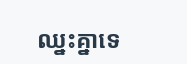ឈ្នះគ្នាទេ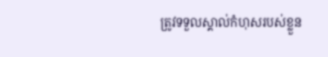ត្រូវទទួលស្គាល់កំហុសរបស់ខ្លួន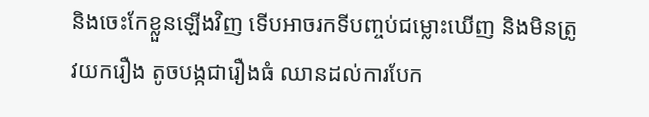និងចេះកែខ្លួនឡើងវិញ ទើបអាចរកទីបញ្ចប់ជម្លោះឃើញ និងមិនត្រូវយករឿង តូចបង្កជារឿងធំ ឈានដល់ការបែក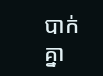បាក់គ្នា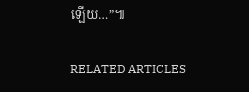ឡើយ…”៕

RELATED ARTICLES